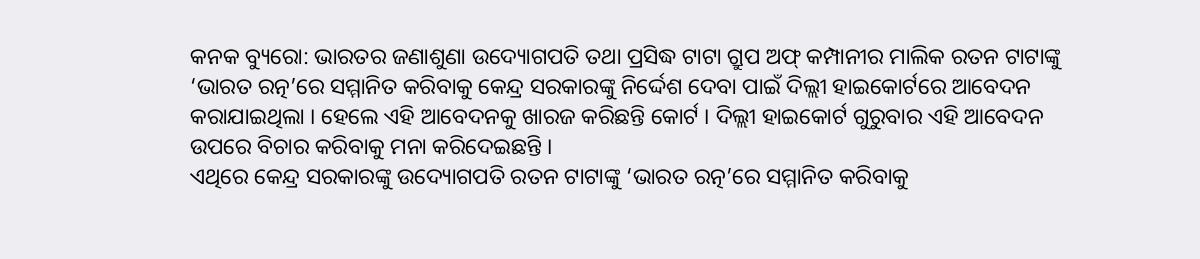କନକ ବ୍ୟୁରୋ: ଭାରତର ଜଣାଶୁଣା ଉଦ୍ୟୋଗପତି ତଥା ପ୍ରସିଦ୍ଧ ଟାଟା ଗ୍ରୁପ ଅଫ୍ କମ୍ପାନୀର ମାଲିକ ରତନ ଟାଟାଙ୍କୁ ‘ଭାରତ ରତ୍ନ’ରେ ସମ୍ମାନିତ କରିବାକୁ କେନ୍ଦ୍ର ସରକାରଙ୍କୁ ନିର୍ଦ୍ଦେଶ ଦେବା ପାଇଁ ଦିଲ୍ଲୀ ହାଇକୋର୍ଟରେ ଆବେଦନ କରାଯାଇଥିଲା । ହେଲେ ଏହି ଆବେଦନକୁ ଖାରଜ କରିଛନ୍ତି କୋର୍ଟ । ଦିଲ୍ଲୀ ହାଇକୋର୍ଟ ଗୁରୁବାର ଏହି ଆବେଦନ ଉପରେ ବିଚାର କରିବାକୁ ମନା କରିଦେଇଛନ୍ତି ।
ଏଥିରେ କେନ୍ଦ୍ର ସରକାରଙ୍କୁ ଉଦ୍ୟୋଗପତି ରତନ ଟାଟାଙ୍କୁ ‘ଭାରତ ରତ୍ନ’ରେ ସମ୍ମାନିତ କରିବାକୁ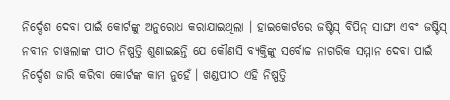ନିର୍ଦ୍ଦେଶ ଦେବା ପାଇଁ କୋର୍ଟଙ୍କୁ ଅନୁରୋଧ କରାଯାଇଥିଲା । ହାଇକୋର୍ଟରେ ଜଷ୍ଟିସ୍ ବିପିନ୍ ସାଙ୍ଘୀ ଏବଂ ଜଷ୍ଟିସ୍ ନବୀନ ଚାୱଲାଙ୍କ ପୀଠ ନିଷ୍ପତ୍ତି ଶୁଣାଇଛନ୍ତି ଯେ କୌଣସି ବ୍ୟକ୍ତିଙ୍କୁ ସର୍ବୋଚ୍ଚ ନାଗରିକ ସମ୍ମାନ ଦେବା ପାଇଁ ନିର୍ଦ୍ଦେଶ ଜାରି କରିବା କୋର୍ଟଙ୍କ କାମ ନୁହେଁ । ଖଣ୍ଡପୀଠ ଏହି ନିଷ୍ପତ୍ତି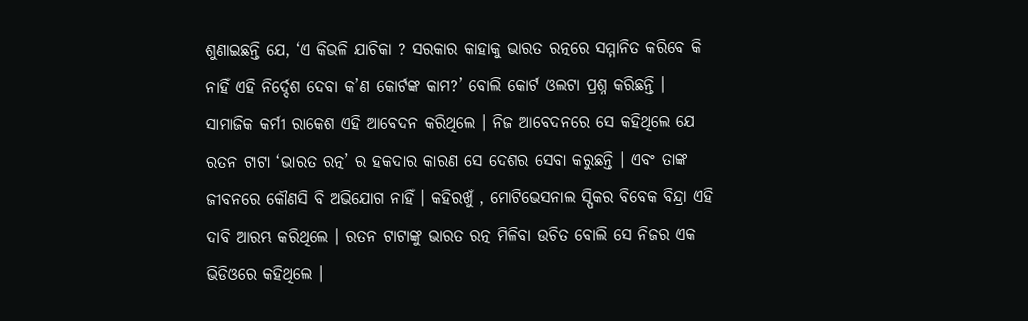ଶୁଣାଇଛନ୍ତି ଯେ, ‘ଏ କିଭଳି ଯାଚିକା ? ସରକାର କାହାକୁ ଭାରତ ରତ୍ନରେ ସମ୍ମାନିତ କରିବେ କି ନାହିଁ ଏହି ନିର୍ଦ୍ଦେଶ ଦେବା କ’ଣ କୋର୍ଟଙ୍କ କାମ?’ ବୋଲି କୋର୍ଟ ଓଲଟା ପ୍ରଶ୍ନ କରିଛନ୍ତି ।
ସାମାଜିକ କର୍ମୀ ରାକେଶ ଏହି ଆବେଦନ କରିଥିଲେ । ନିଜ ଆବେଦନରେ ସେ କହିଥିଲେ ଯେ ରତନ ଟାଟା ‘ଭାରତ ରତ୍ନ’ ର ହକଦାର କାରଣ ସେ ଦେଶର ସେବା କରୁଛନ୍ତି । ଏବଂ ତାଙ୍କ ଜୀବନରେ କୌଣସି ବି ଅଭିଯୋଗ ନାହିଁ । କହିରଖୁଁ , ମୋଟିଭେସନାଲ ସ୍ପିକର ବିବେକ ବିନ୍ଦ୍ରା ଏହି ଦାବି ଆରମ୍ଭ କରିଥିଲେ । ରତନ ଟାଟାଙ୍କୁ ଭାରତ ରତ୍ନ ମିଳିବା ଉଚିତ ବୋଲି ସେ ନିଜର ଏକ ଭିଡିଓରେ କହିଥିଲେ ।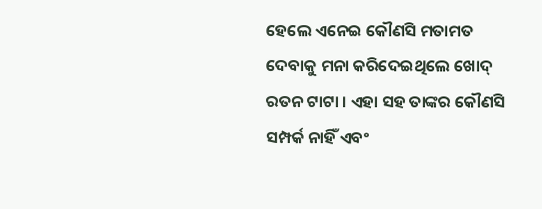ହେଲେ ଏନେଇ କୌଣସି ମତାମତ ଦେବାକୁ ମନା କରିଦେଇଥିଲେ ଖୋଦ୍ ରତନ ଟାଟା । ଏହା ସହ ତାଙ୍କର କୌଣସି ସମ୍ପର୍କ ନାହିଁ ଏବଂ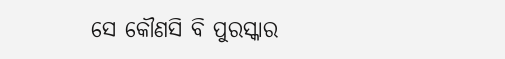ସେ କୌଣସି ବି ପୁରସ୍କାର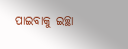ପାଇବାକୁ ଇଚ୍ଛା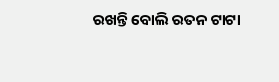ରଖନ୍ତି ବୋଲି ରତନ ଟାଟା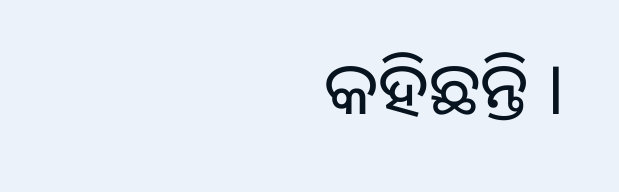କହିଛନ୍ତି ।